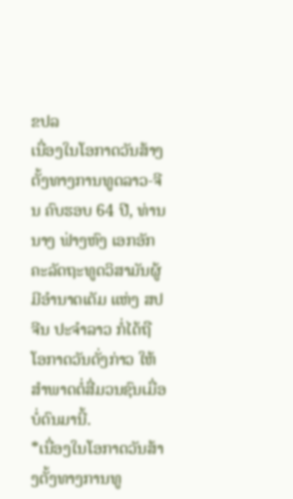ຂປລ
ເນື່ອງໃນໂອກາດວັນສ້າງຕັ້ງທາງການທູດລາວ-ຈີນ ຄົບຮອບ 64 ປີ, ທ່ານ ນາງ ຟ່າງຫົງ ເອກອັກຄະລັດຖະທູດວິສາມັນຜູ້ມີອຳນາດເຕັມ ແຫ່ງ ສປ ຈີນ ປະຈຳລາວ ກໍ່ໄດ້ຖືໂອກາດວັນດັ່ງກ່າວ ໃຫ້ສຳພາດຕໍ່ສື່ມວນຊົນເມື່ອບໍ່ດົນມານີ້.
*ເນື່ອງໃນໂອກາດວັນສ້າງຕັ້ງທາງການທູ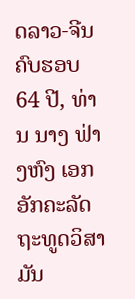ດລາວ-ຈີນ ຄົບຮອບ 64 ປີ, ທ່ານ ນາງ ຟ່າງຫົງ ເອກອັກຄະລັດຖະທູດວິສາມັນ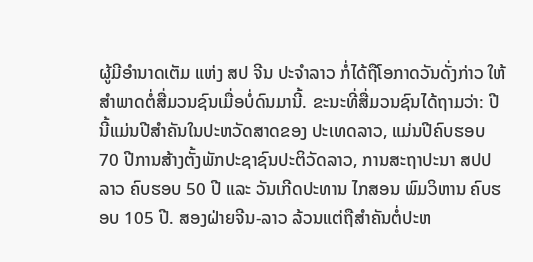ຜູ້ມີອຳນາດເຕັມ ແຫ່ງ ສປ ຈີນ ປະຈຳລາວ ກໍ່ໄດ້ຖືໂອກາດວັນດັ່ງກ່າວ ໃຫ້ສຳພາດຕໍ່ສື່ມວນຊົນເມື່ອບໍ່ດົນມານີ້. ຂະນະທີ່ສື່ມວນຊົນໄດ້ຖາມວ່າ: ປີນີ້ແມ່ນປີສຳຄັນໃນປະຫວັດສາດຂອງ ປະເທດລາວ, ແມ່ນປີຄົບຮອບ 70 ປີການສ້າງຕັ້ງພັກປະຊາຊົນປະຕິວັດລາວ, ການສະຖາປະນາ ສປປ ລາວ ຄົບຮອບ 50 ປີ ແລະ ວັນເກີດປະທານ ໄກສອນ ພົມວິຫານ ຄົບຮອບ 105 ປີ. ສອງຝ່າຍຈີນ-ລາວ ລ້ວນແຕ່ຖືສໍາຄັນຕໍ່ປະຫ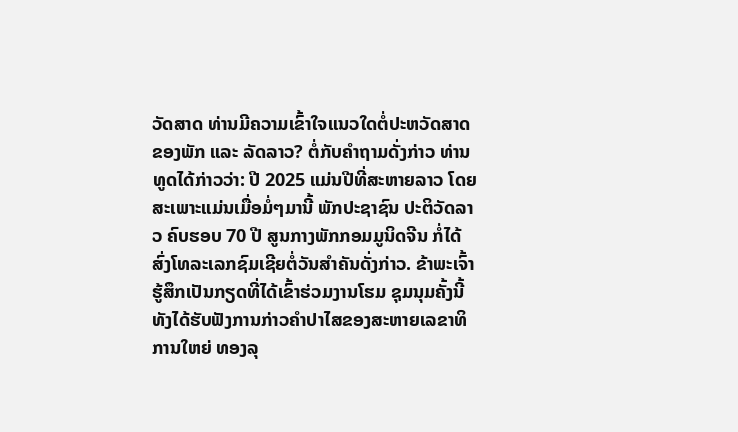ວັດສາດ ທ່ານມີຄວາມເຂົ້າໃຈແນວໃດຕໍ່ປະຫວັດສາດຂອງພັກ ແລະ ລັດລາວ? ຕໍ່ກັບຄຳຖາມດັ່ງກ່າວ ທ່ານທູດໄດ້ກ່າວວ່າ: ປີ 2025 ແມ່ນປີທີ່ສະຫາຍລາວ ໂດຍສະເພາະແມ່ນເມື່ອມໍ່ໆມານີ້ ພັກປະຊາຊົນ ປະຕິວັດລາວ ຄົບຮອບ 70 ປີ ສູນກາງພັກກອມມູນິດຈີນ ກໍ່ໄດ້ສົ່ງໂທລະເລກຊົມເຊີຍຕໍ່ວັນສຳຄັນດັ່ງກ່າວ. ຂ້າພະເຈົ້າຮູ້ສຶກເປັນກຽດທີ່ໄດ້ເຂົ້າຮ່ວມງານໂຮມ ຊຸມນຸມຄັ້ງນີ້ທັງໄດ້ຮັບຟັງການກ່າວຄໍາປາໄສຂອງສະຫາຍເລຂາທິການໃຫຍ່ ທອງລຸ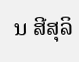ນ ສີສຸລິ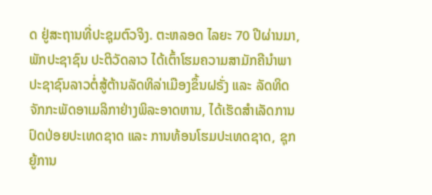ດ ຢູ່ສະຖານທີ່ປະຊຸມຕົວຈິງ. ຕະຫລອດ ໄລຍະ 70 ປີຜ່ານມາ, ພັກປະຊາຊົນ ປະຕິວັດລາວ ໄດ້ເຕົ້າໂຮມຄວາມສາມັກຄີນໍາພາປະຊາຊົນລາວຕໍ່ສູ້ຕ້ານລັດທິລ່າເມືອງຂຶ້ນຝຣັ່ງ ແລະ ລັດທິດຈັກກະພັດອາເມລິກາຢ່າງພິລະອາດຫານ, ໄດ້ເຮັດສຳເລັດການປົດປ່ອຍປະເທດຊາດ ແລະ ການທ້ອນໂຮມປະເທດຊາດ, ຊຸກຍູ້ການ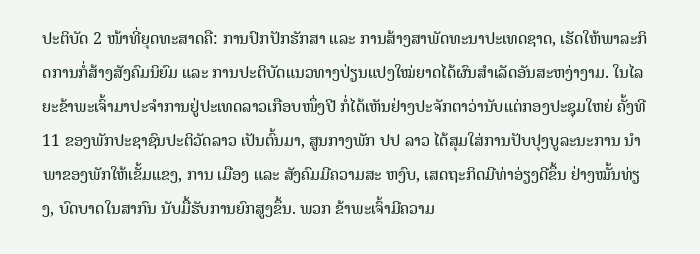ປະຕິບັດ 2 ໜ້າທີ່ຍຸດທະສາດຄື: ການປົກປັກຮັກສາ ແລະ ການສ້າງສາພັດທະນາປະເທດຊາດ, ເຮັດໃຫ້ພາລະກິດການກໍ່ສ້າງສັງຄົມນິຍົມ ແລະ ການປະຕິບັດແນວທາງປ່ຽນແປງໃໝ່ຍາດໄດ້ຜົນສຳເລັດອັນສະຫງ່າງາມ. ໃນໄລຍະຂ້າພະເຈົ້າມາປະຈໍາການຢູ່ປະເທດລາວເກືອບໜຶ່ງປີ ກໍ່ໄດ້ເຫັນຢ່າງປະຈັກຕາວ່ານັບແຕ່ກອງປະຊຸມໃຫຍ່ ຄັ້ງທີ 11 ຂອງພັກປະຊາຊົນປະຕິວັດລາວ ເປັນຕົ້ນມາ, ສູນກາງພັກ ປປ ລາວ ໄດ້ສຸມໃສ່ການປັບປຸງບູລະນະການ ນໍາພາຂອງພັກໃຫ້ເຂັ້ມແຂງ, ການ ເມືອງ ແລະ ສັງຄົມມີຄວາມສະ ຫງົບ, ເສດຖະກິດມີທ່າອ່ຽງດີຂຶ້ນ ຢ່າງໝັ້ນທ່ຽງ, ບົດບາດໃນສາກົນ ນັບມື້ຮັບການຍົກສູງຂຶ້ນ. ພວກ ຂ້າພະເຈົ້າມີຄວາມ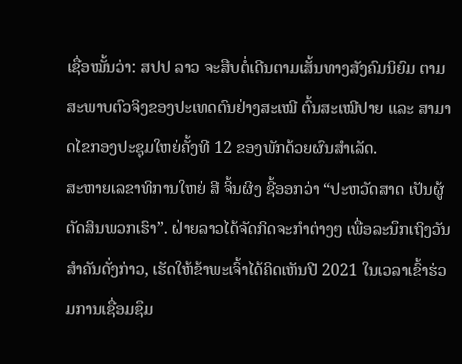ເຊື່ອໝັ້ນວ່າ: ສປປ ລາວ ຈະສືບຕໍ່ເດີນຕາມເສັ້ນທາງສັງຄົມນິຍົມ ຕາມສະພາບຕົວຈິງຂອງປະເທດຕົນຢ່າງສະເໝີ ຕົ້ນສະເໝີປາຍ ແລະ ສາມາດໄຂກອງປະຊຸມໃຫຍ່ຄັ້ງທີ 12 ຂອງພັກດ້ວຍຜົນສຳເລັດ.
ສະຫາຍເລຂາທິການໃຫຍ່ ສີ ຈິ້ນຜິງ ຊີ້ອອກວ່າ “ປະຫວັດສາດ ເປັນຜູ້ຕັດສິນພວກເຮົາ”. ຝ່າຍລາວໄດ້ຈັດກິດຈະກໍາຕ່າງໆ ເພື່ອລະນຶກເຖິງວັນສໍາຄັນດັ່ງກ່າວ, ເຮັດໃຫ້ຂ້າພະເຈົ້າໄດ້ຄິດເຫັນປີ 2021 ໃນເວລາເຂົ້າຮ່ວມການເຊື່ອມຊຶມ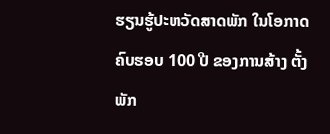ຮຽນຮູ້ປະຫວັດສາດພັກ ໃນໂອກາດ ຄົບຮອບ 100 ປີ ຂອງການສ້າງ ຕັ້ງພັກ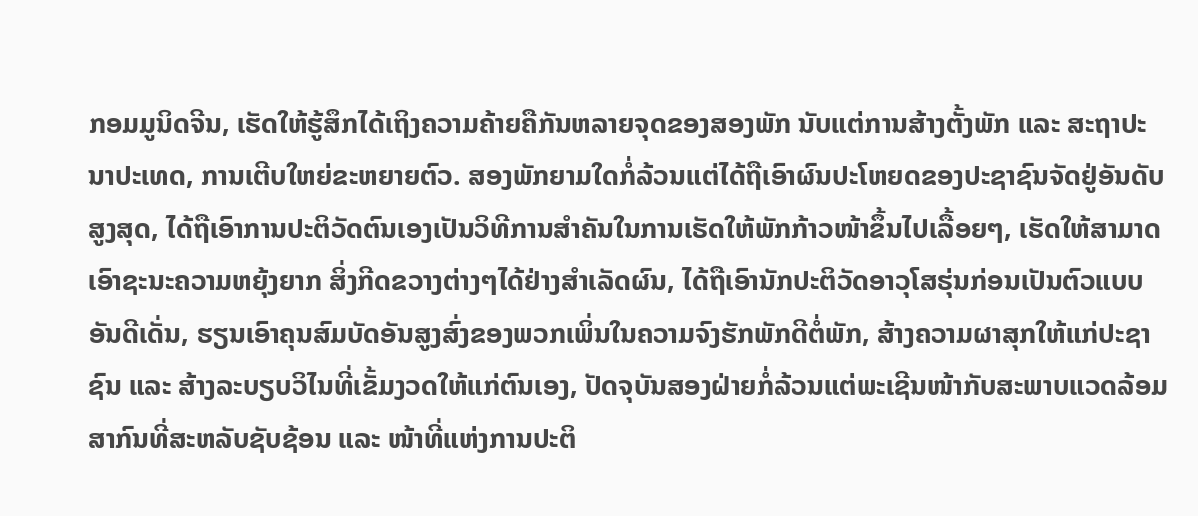ກອມມູນິດຈີນ, ເຮັດໃຫ້ຮູ້ສຶກໄດ້ເຖິງຄວາມຄ້າຍຄືກັນຫລາຍຈຸດຂອງສອງພັກ ນັບແຕ່ການສ້າງຕັ້ງພັກ ແລະ ສະຖາປະນາປະເທດ, ການເຕີບໃຫຍ່ຂະຫຍາຍຕົວ. ສອງພັກຍາມໃດກໍ່ລ້ວນແຕ່ໄດ້ຖືເອົາຜົນປະໂຫຍດຂອງປະຊາຊົນຈັດຢູ່ອັນດັບສູງສຸດ, ໄດ້ຖືເອົາການປະຕິວັດຕົນເອງເປັນວິທີການສໍາຄັນໃນການເຮັດໃຫ້ພັກກ້າວໜ້າຂຶ້ນໄປເລື້ອຍໆ, ເຮັດໃຫ້ສາມາດເອົາຊະນະຄວາມຫຍຸ້ງຍາກ ສິ່ງກີດຂວາງຕ່າງໆໄດ້ຢ່າງສຳເລັດຜົນ, ໄດ້ຖືເອົານັກປະຕິວັດອາວຸໂສຮຸ່ນກ່ອນເປັນຕົວແບບອັນດີເດັ່ນ, ຮຽນເອົາຄຸນສົມບັດອັນສູງສົ່ງຂອງພວກເພິ່ນໃນຄວາມຈົງຮັກພັກດີຕໍ່ພັກ, ສ້າງຄວາມຜາສຸກໃຫ້ແກ່ປະຊາຊົນ ແລະ ສ້າງລະບຽບວິໄນທີ່ເຂັ້ມງວດໃຫ້ແກ່ຕົນເອງ, ປັດຈຸບັນສອງຝ່າຍກໍ່ລ້ວນແຕ່ພະເຊີນໜ້າກັບສະພາບແວດລ້ອມສາກົນທີ່ສະຫລັບຊັບຊ້ອນ ແລະ ໜ້າທີ່ແຫ່ງການປະຕິ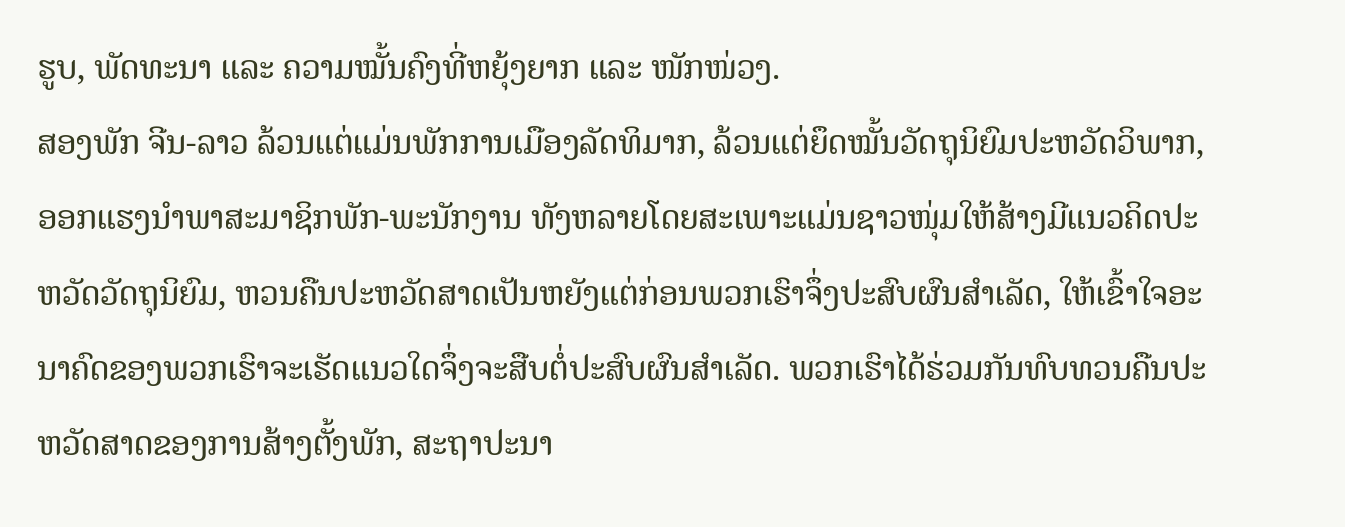ຮູບ, ພັດທະນາ ແລະ ຄວາມໝັ້ນຄົງທີ່ຫຍຸ້ງຍາກ ແລະ ໜັກໜ່ວງ.
ສອງພັກ ຈີນ-ລາວ ລ້ວນແຕ່ແມ່ນພັກການເມືອງລັດທິມາກ, ລ້ວນແຕ່ຍຶດໝັ້ນວັດຖຸນິຍົມປະຫວັດວິພາກ, ອອກແຮງນໍາພາສະມາຊິກພັກ-ພະນັກງານ ທັງຫລາຍໂດຍສະເພາະແມ່ນຊາວໜຸ່ມໃຫ້ສ້າງມີແນວຄິດປະຫວັດວັດຖຸນິຍົມ, ຫວນຄືນປະຫວັດສາດເປັນຫຍັງແຕ່ກ່ອນພວກເຮົາຈຶ່ງປະສົບຜົນສຳເລັດ, ໃຫ້ເຂົ້າໃຈອະນາຄົດຂອງພວກເຮົາຈະເຮັດແນວໃດຈຶ່ງຈະສືບຕໍ່ປະສົບຜົນສຳເລັດ. ພວກເຮົາໄດ້ຮ່ວມກັນທົບທວນຄືນປະຫວັດສາດຂອງການສ້າງຕັ້ງພັກ, ສະຖາປະນາ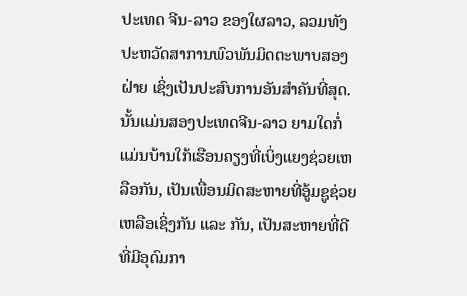ປະເທດ ຈີນ-ລາວ ຂອງໃຜລາວ, ລວມທັງປະຫວັດສາການພົວພັນມິດຕະພາບສອງຝ່າຍ ເຊິ່ງເປັນປະສົບການອັນສໍາຄັນທີ່ສຸດ. ນັ້ນແມ່ນສອງປະເທດຈີນ-ລາວ ຍາມໃດກໍ່ແມ່ນບ້ານໃກ້ເຮືອນຄຽງທີ່ເບິ່ງແຍງຊ່ວຍເຫລືອກັນ, ເປັນເພື່ອນມິດສະຫາຍທີ່ອູ້ມຊູຊ່ວຍເຫລືອເຊິ່ງກັນ ແລະ ກັນ, ເປັນສະຫາຍທີ່ດີ ທີ່ມີອຸດົມກາ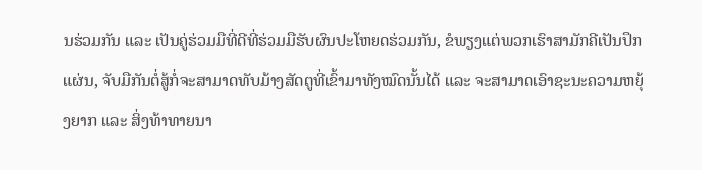ນຮ່ວມກັນ ແລະ ເປັນຄູ່ຮ່ວມມືທີ່ດີທີ່ຮ່ວມມືຮັບຜົນປະໂຫຍດຮ່ວມກັນ, ຂໍພຽງແຕ່ພວກເຮົາສາມັກຄີເປັນປຶກແຜ່ນ, ຈັບມືກັນຕໍ່ສູ້ກໍ່ຈະສາມາດທັບມ້າງສັດຕູທີ່ເຂົ້າມາທັງໝົດນັ້ນໄດ້ ແລະ ຈະສາມາດເອົາຊະນະຄວາມຫຍຸ້ງຍາກ ແລະ ສິ່ງທ້າທາຍນາ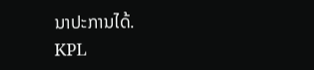ນາປະການໄດ້.
KPL